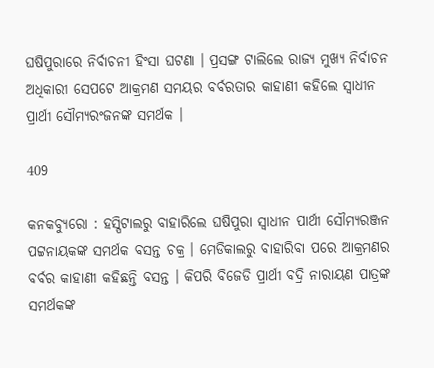ଘଷିପୁରାରେ ନିର୍ବାଚନୀ ହିଂସା ଘଟଣା । ପ୍ରସଙ୍ଗ ଟାଲିଲେ ରାଜ୍ୟ ମୁଖ୍ୟ ନିର୍ବାଚନ ଅଧିକାରୀ ସେପଟେ ଆକ୍ରମଣ ସମୟର ବର୍ବରତାର କାହାଣୀ କହିଲେ ସ୍ୱାଧୀନ ପ୍ରାର୍ଥୀ ସୌମ୍ୟରଂଜନଙ୍କ ସମର୍ଥକ ।

409

କନକବ୍ୟୁରୋ : ହସ୍ପିଟାଲରୁ ବାହାରିଲେ ଘଷିପୁରା ସ୍ୱାଧୀନ ପାର୍ଥୀ ସୌମ୍ୟରଞ୍ଜନ ପଟ୍ଟନାୟକଙ୍କ ସମର୍ଥକ ବସନ୍ତ ଚକ୍ର । ମେଡିକାଲରୁ ବାହାରିବା ପରେ ଆକ୍ରମଣର ବର୍ବର କାହାଣୀ କହିଛନ୍ତି ବସନ୍ତ । କିପରି ବିଜେଡି ପ୍ରାର୍ଥୀ ବଦ୍ରି ନାରାୟଣ ପାତ୍ରଙ୍କ ସମର୍ଥକଙ୍କ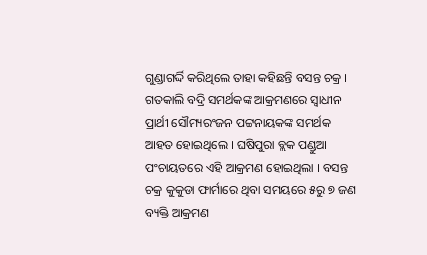ଗୁଣ୍ଡାଗର୍ଦ୍ଦି କରିଥିଲେ ତାହା କହିଛନ୍ତି ବସନ୍ତ ଚକ୍ର । ଗତକାଲି ବଦ୍ରି ସମର୍ଥକଙ୍କ ଆକ୍ରମଣରେ ସ୍ୱାଧୀନ ପ୍ରାର୍ଥୀ ସୌମ୍ୟରଂଜନ ପଟ୍ଟନାୟକଙ୍କ ସମର୍ଥକ ଆହତ ହୋଇଥିଲେ । ଘଷିପୁରା ବ୍ଲକ ପଣ୍ଡୁଆ ପଂଚାୟତରେ ଏହି ଆକ୍ରମଣ ହୋଇଥିଲା । ବସନ୍ତ ଚକ୍ର କୁକୁଡା ଫାର୍ମାରେ ଥିବା ସମୟରେ ୫ରୁ ୭ ଜଣ ବ୍ୟକ୍ତି ଆକ୍ରମଣ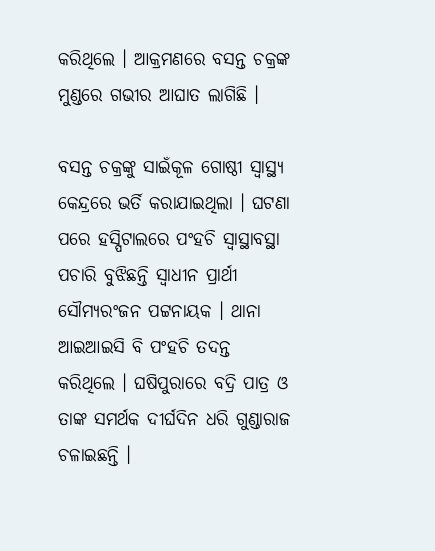କରିଥିଲେ । ଆକ୍ରମଣରେ ବସନ୍ତ ଚକ୍ରଙ୍କ ମୁଣ୍ଡରେ ଗଭୀର ଆଘାତ ଲାଗିଛି ।

ବସନ୍ତ ଚକ୍ରଙ୍କୁ ସାଇଁକୂଳ ଗୋଷ୍ଠୀ ସ୍ୱାସ୍ଥ୍ୟ କେନ୍ଦ୍ରରେ ଭର୍ତି କରାଯାଇଥିଲା । ଘଟଣା ପରେ ହସ୍ପିଟାଲରେ ପଂହଚି ସ୍ୱାସ୍ଥାବସ୍ଥା ପଚାରି ବୁଝିଛନ୍ତି ସ୍ୱାଧୀନ ପ୍ରାର୍ଥୀ ସୌମ୍ୟରଂଜନ ପଟ୍ଟନାୟକ । ଥାନା ଆଇଆଇସି ବି ପଂହଚି ତଦନ୍ତ କରିଥିଲେ । ଘଷିପୁରାରେ ବଦ୍ରି ପାତ୍ର ଓ ତାଙ୍କ ସମର୍ଥକ ଦୀର୍ଘଦିନ ଧରି ଗୁଣ୍ଡାରାଜ ଚଳାଇଛନ୍ତି ।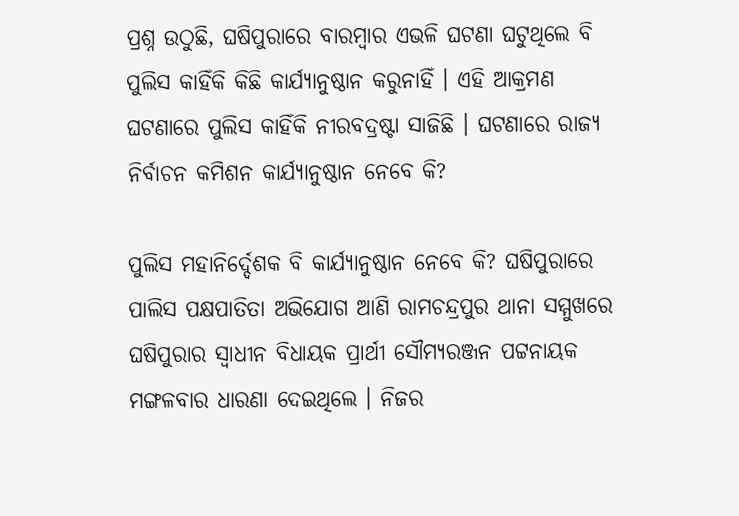ପ୍ରଶ୍ନ ଉଠୁଛି, ଘଷିପୁରାରେ ବାରମ୍ବାର ଏଭଳି ଘଟଣା ଘଟୁଥିଲେ ବି ପୁଲିସ କାହିଁକି କିଛି କାର୍ଯ୍ୟାନୁଷ୍ଠାନ କରୁନାହିଁ । ଏହି ଆକ୍ରମଣ ଘଟଣାରେ ପୁଲିସ କାହିଁକି ନୀରବଦ୍ରଷ୍ଟା ସାଜିଛି । ଘଟଣାରେ ରାଜ୍ୟ ନିର୍ବାଚନ କମିଶନ କାର୍ଯ୍ୟାନୁଷ୍ଠାନ ନେବେ କି?

ପୁଲିସ ମହାନିର୍ଦ୍ଦେଶକ ବି କାର୍ଯ୍ୟାନୁଷ୍ଠାନ ନେବେ କି? ଘଷିପୁରାରେ ପାଲିସ ପକ୍ଷପାତିତା ଅଭିଯୋଗ ଆଣି ରାମଚନ୍ଦ୍ରପୁର ଥାନା ସମ୍ମୁଖରେ ଘଷିପୁରାର ସ୍ୱାଧୀନ ବିଧାୟକ ପ୍ରାର୍ଥୀ ସୌମ୍ୟରଞ୍ଜନ ପଟ୍ଟନାୟକ ମଙ୍ଗଳବାର ଧାରଣା ଦେଇଥିଲେ । ନିଜର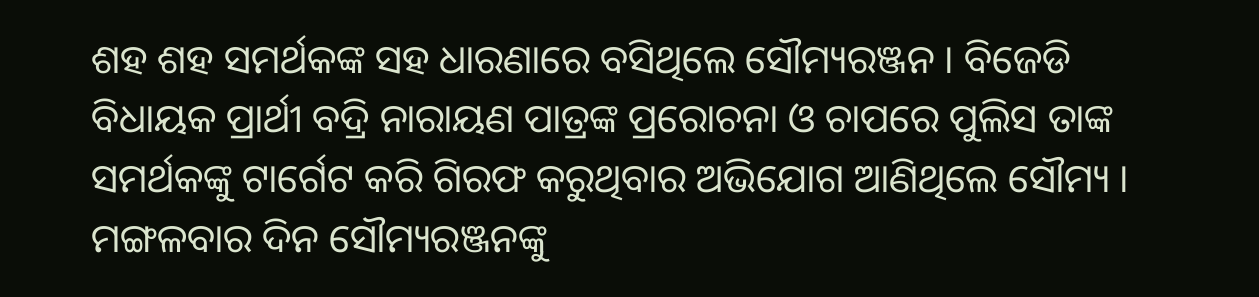ଶହ ଶହ ସମର୍ଥକଙ୍କ ସହ ଧାରଣାରେ ବସିଥିଲେ ସୌମ୍ୟରଞ୍ଜନ । ବିଜେଡି ବିଧାୟକ ପ୍ରାର୍ଥୀ ବଦ୍ରି ନାରାୟଣ ପାତ୍ରଙ୍କ ପ୍ରରୋଚନା ଓ ଚାପରେ ପୁଲିସ ତାଙ୍କ ସମର୍ଥକଙ୍କୁ ଟାର୍ଗେଟ କରି ଗିରଫ କରୁଥିବାର ଅଭିଯୋଗ ଆଣିଥିଲେ ସୌମ୍ୟ । ମଙ୍ଗଳବାର ଦିନ ସୌମ୍ୟରଞ୍ଜନଙ୍କୁ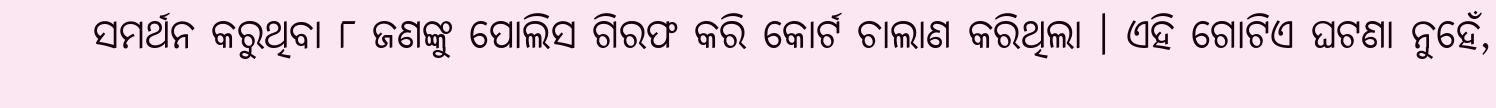ସମର୍ଥନ କରୁଥିବା ୮ ଜଣଙ୍କୁ ପୋଲିସ ଗିରଫ କରି କୋର୍ଟ ଚାଲାଣ କରିଥିଲା । ଏହି ଗୋଟିଏ ଘଟଣା ନୁହେଁ,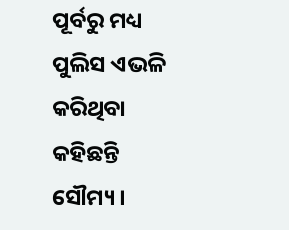ପୂର୍ବରୁ ମଧ୍ୟ ପୁଲିସ ଏଭଳି କରିଥିବା କହିଛନ୍ତି ସୌମ୍ୟ ।